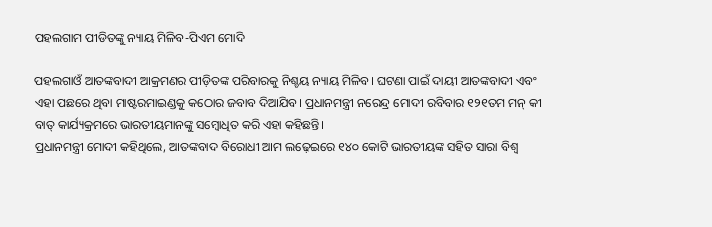ପହଲଗାମ ପୀଡିତଙ୍କୁ ନ୍ୟାୟ ମିଳିବ-ପିଏମ ମୋଦି

ପହଲଗାଓଁ ଆତଙ୍କବାଦୀ ଆକ୍ରମଣର ପୀଡ଼ିତଙ୍କ ପରିବାରକୁ ନିଶ୍ଚୟ ନ୍ୟାୟ ମିଳିବ। ଘଟଣା ପାଇଁ ଦାୟୀ ଆତଙ୍କବାଦୀ ଏବଂ ଏହା ପଛରେ ଥିବା ମାଷ୍ଟରମାଇଣ୍ଡକୁ କଠୋର ଜବାବ ଦିଆଯିବ। ପ୍ରଧାନମନ୍ତ୍ରୀ ନରେନ୍ଦ୍ର ମୋଦୀ ରବିବାର ୧୨୧ତମ ମନ୍ କୀ ବାତ୍ କାର୍ଯ୍ୟକ୍ରମରେ ଭାରତୀୟମାନଙ୍କୁ ସମ୍ବୋଧିତ କରି ଏହା କହିଛନ୍ତି।
ପ୍ରଧାନମନ୍ତ୍ରୀ ମୋଦୀ କହିଥିଲେ, ଆତଙ୍କବାଦ ବିରୋଧୀ ଆମ ଲଢ଼େଇରେ ୧୪୦ କୋଟି ଭାରତୀୟଙ୍କ ସହିତ ସାରା ବିଶ୍ଵ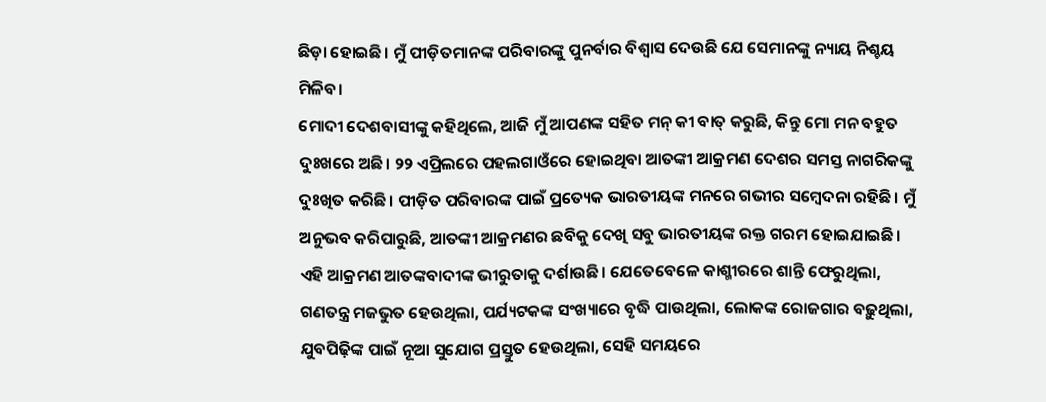ଛିଡ଼ା ହୋଇଛି। ମୁଁ ପୀଡ଼ିତମାନଙ୍କ ପରିବାରଙ୍କୁ ପୁନର୍ବାର ବିଶ୍ଵାସ ଦେଉଛି ଯେ ସେମାନଙ୍କୁ ନ୍ୟାୟ ନିଶ୍ଚୟ ମିଳିବ।
ମୋଦୀ ଦେଶବାସୀଙ୍କୁ କହିଥିଲେ, ଆଜି ମୁଁ ଆପଣଙ୍କ ସହିତ ମନ୍ କୀ ବାତ୍ କରୁଛି, କିନ୍ତୁ ମୋ ମନ ବହୁତ ଦୁଃଖରେ ଅଛି। ୨୨ ଏପ୍ରିଲରେ ପହଲଗାଓଁରେ ହୋଇଥିବା ଆତଙ୍କୀ ଆକ୍ରମଣ ଦେଶର ସମସ୍ତ ନାଗରିକଙ୍କୁ ଦୁଃଖିତ କରିଛି। ପୀଡ଼ିତ ପରିବାରଙ୍କ ପାଇଁ ପ୍ରତ୍ୟେକ ଭାରତୀୟଙ୍କ ମନରେ ଗଭୀର ସମ୍ବେଦନା ରହିଛି। ମୁଁ ଅନୁଭବ କରିପାରୁଛି, ଆତଙ୍କୀ ଆକ୍ରମଣର ଛବିକୁ ଦେଖି ସବୁ ଭାରତୀୟଙ୍କ ରକ୍ତ ଗରମ ହୋଇଯାଇଛି। ଏହି ଆକ୍ରମଣ ଆତଙ୍କବାଦୀଙ୍କ ଭୀରୁତାକୁ ଦର୍ଶାଉଛି। ଯେତେବେଳେ କାଶ୍ମୀରରେ ଶାନ୍ତି ଫେରୁଥିଲା, ଗଣତନ୍ତ୍ର ମଜଭୁତ ହେଉଥିଲା, ପର୍ଯ୍ୟଟକଙ୍କ ସଂଖ୍ୟାରେ ବୃଦ୍ଧି ପାଉଥିଲା, ଲୋକଙ୍କ ରୋଜଗାର ବଢ଼ୁଥିଲା, ଯୁବପିଢ଼ିଙ୍କ ପାଇଁ ନୂଆ ସୁଯୋଗ ପ୍ରସ୍ତୁତ ହେଉଥିଲା, ସେହି ସମୟରେ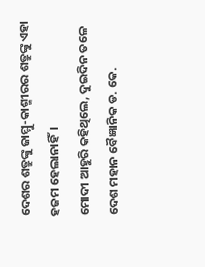ଦେଶର ଶତ୍ରୁଙ୍କୁ ଜାମ୍ମୁ-କାଶ୍ମୀରର ଶତ୍ରୁଙ୍କୁ ଏହା ହଜମ ହେଲାନାହିଁ।
ମୋଦୀ ଆହୁରି କହିଥିଲେ, ଦୁଇଦିନ ତଳେ ଦେଶ ମହାନ ବୈଜ୍ଞାନିକ ଡ. କେ.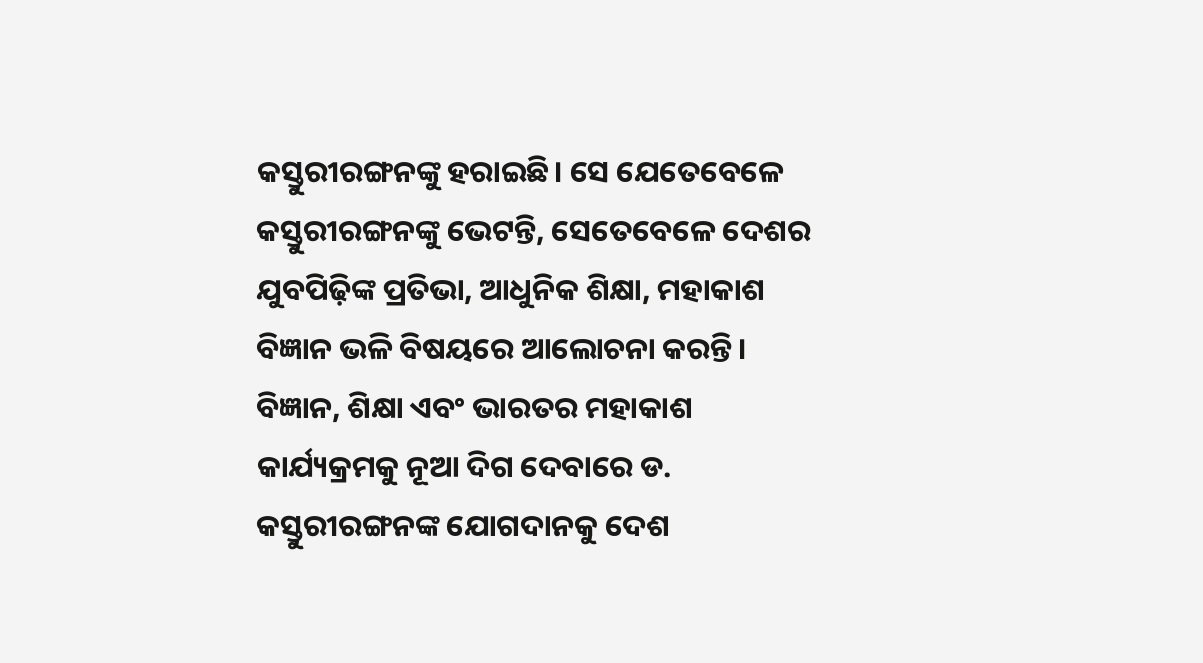କସ୍ତୁରୀରଙ୍ଗନଙ୍କୁ ହରାଇଛି। ସେ ଯେତେବେଳେ କସ୍ତୁରୀରଙ୍ଗନଙ୍କୁ ଭେଟନ୍ତି, ସେତେବେଳେ ଦେଶର ଯୁବପିଢ଼ିଙ୍କ ପ୍ରତିଭା, ଆଧୁନିକ ଶିକ୍ଷା, ମହାକାଶ ବିଜ୍ଞାନ ଭଳି ବିଷୟରେ ଆଲୋଚନା କରନ୍ତି। ବିଜ୍ଞାନ, ଶିକ୍ଷା ଏବଂ ଭାରତର ମହାକାଶ କାର୍ଯ୍ୟକ୍ରମକୁ ନୂଆ ଦିଗ ଦେବାରେ ଡ. କସ୍ତୁରୀରଙ୍ଗନଙ୍କ ଯୋଗଦାନକୁ ଦେଶ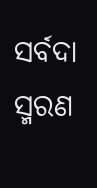ସର୍ବଦା ସ୍ମରଣ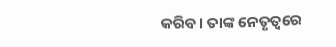କରିବ। ତାଙ୍କ ନେତୃତ୍ଵରେ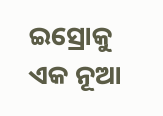ଇସ୍ରୋକୁ ଏକ ନୂଆ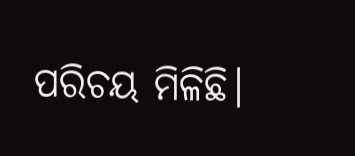ପରିଚୟ ମିଳିଛି।